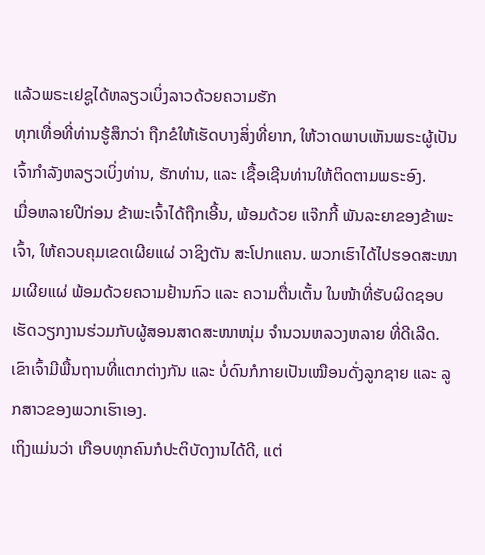ແລ້ວພຣະເຢຊູໄດ້ຫລຽວເບິ່ງລາວດ້ວຍຄວາມຮັກ
ທຸກເທື່ອທີ່ທ່ານຮູ້ສຶກວ່າ ຖືກຂໍໃຫ້ເຮັດບາງສິ່ງທີ່ຍາກ, ໃຫ້ວາດພາບເຫັນພຣະຜູ້ເປັນເຈົ້າກຳລັງຫລຽວເບິ່ງທ່ານ, ຮັກທ່ານ, ແລະ ເຊື້ອເຊີນທ່ານໃຫ້ຕິດຕາມພຣະອົງ.
ເມື່ອຫລາຍປີກ່ອນ ຂ້າພະເຈົ້າໄດ້ຖືກເອີ້ນ, ພ້ອມດ້ວຍ ແຈ໊ກກີ້ ພັນລະຍາຂອງຂ້າພະເຈົ້າ, ໃຫ້ຄວບຄຸມເຂດເຜີຍແຜ່ ວາຊິງຕັນ ສະໂປກແຄນ. ພວກເຮົາໄດ້ໄປຮອດສະໜາມເຜີຍແຜ່ ພ້ອມດ້ວຍຄວາມຢ້ານກົວ ແລະ ຄວາມຕື່ນເຕັ້ນ ໃນໜ້າທີ່ຮັບຜິດຊອບ ເຮັດວຽກງານຮ່ວມກັບຜູ້ສອນສາດສະໜາໜຸ່ມ ຈຳນວນຫລວງຫລາຍ ທີ່ດີເລີດ. ເຂົາເຈົ້າມີພື້ນຖານທີ່ແຕກຕ່າງກັນ ແລະ ບໍ່ດົນກໍກາຍເປັນເໝືອນດັ່ງລູກຊາຍ ແລະ ລູກສາວຂອງພວກເຮົາເອງ.
ເຖິງແມ່ນວ່າ ເກືອບທຸກຄົນກໍປະຕິບັດງານໄດ້ດີ, ແຕ່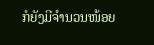ກໍຍັງມີຈຳນວນໜ້ອຍ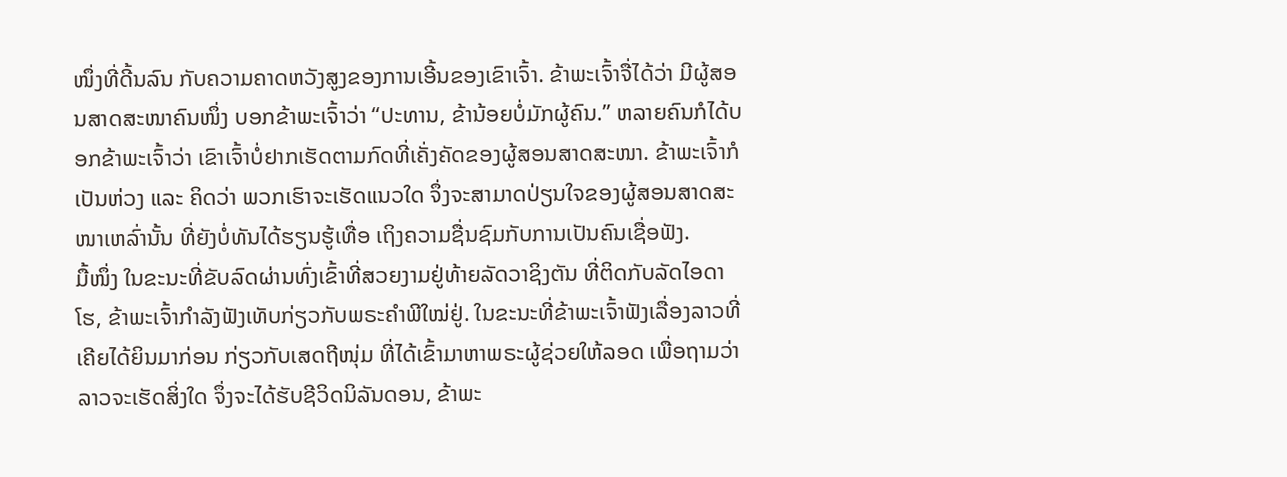ໜຶ່ງທີ່ດີ້ນລົນ ກັບຄວາມຄາດຫວັງສູງຂອງການເອີ້ນຂອງເຂົາເຈົ້າ. ຂ້າພະເຈົ້າຈື່ໄດ້ວ່າ ມີຜູ້ສອນສາດສະໜາຄົນໜຶ່ງ ບອກຂ້າພະເຈົ້າວ່າ “ປະທານ, ຂ້ານ້ອຍບໍ່ມັກຜູ້ຄົນ.” ຫລາຍຄົນກໍໄດ້ບອກຂ້າພະເຈົ້າວ່າ ເຂົາເຈົ້າບໍ່ຢາກເຮັດຕາມກົດທີ່ເຄັ່ງຄັດຂອງຜູ້ສອນສາດສະໜາ. ຂ້າພະເຈົ້າກໍເປັນຫ່ວງ ແລະ ຄິດວ່າ ພວກເຮົາຈະເຮັດແນວໃດ ຈຶ່ງຈະສາມາດປ່ຽນໃຈຂອງຜູ້ສອນສາດສະໜາເຫລົ່ານັ້ນ ທີ່ຍັງບໍ່ທັນໄດ້ຮຽນຮູ້ເທື່ອ ເຖິງຄວາມຊື່ນຊົມກັບການເປັນຄົນເຊື່ອຟັງ.
ມື້ໜຶ່ງ ໃນຂະນະທີ່ຂັບລົດຜ່ານທົ່ງເຂົ້າທີ່ສວຍງາມຢູ່ທ້າຍລັດວາຊິງຕັນ ທີ່ຕິດກັບລັດໄອດາໂຮ, ຂ້າພະເຈົ້າກຳລັງຟັງເທັບກ່ຽວກັບພຣະຄຳພີໃໝ່ຢູ່. ໃນຂະນະທີ່ຂ້າພະເຈົ້າຟັງເລື່ອງລາວທີ່ເຄີຍໄດ້ຍິນມາກ່ອນ ກ່ຽວກັບເສດຖີໜຸ່ມ ທີ່ໄດ້ເຂົ້າມາຫາພຣະຜູ້ຊ່ວຍໃຫ້ລອດ ເພື່ອຖາມວ່າ ລາວຈະເຮັດສິ່ງໃດ ຈຶ່ງຈະໄດ້ຮັບຊີວິດນິລັນດອນ, ຂ້າພະ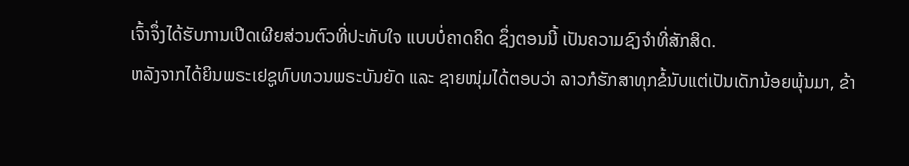ເຈົ້າຈຶ່ງໄດ້ຮັບການເປີດເຜີຍສ່ວນຕົວທີ່ປະທັບໃຈ ແບບບໍ່ຄາດຄິດ ຊຶ່ງຕອນນີ້ ເປັນຄວາມຊົງຈຳທີ່ສັກສິດ.
ຫລັງຈາກໄດ້ຍິນພຣະເຢຊູທົບທວນພຣະບັນຍັດ ແລະ ຊາຍໜຸ່ມໄດ້ຕອບວ່າ ລາວກໍຮັກສາທຸກຂໍ້ນັບແຕ່ເປັນເດັກນ້ອຍພຸ້ນມາ, ຂ້າ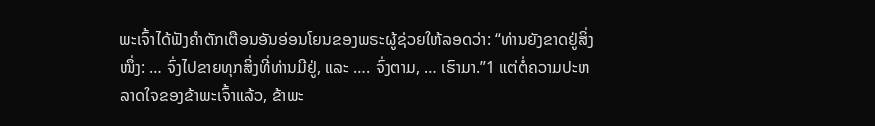ພະເຈົ້າໄດ້ຟັງຄຳຕັກເຕືອນອັນອ່ອນໂຍນຂອງພຣະຜູ້ຊ່ວຍໃຫ້ລອດວ່າ: “ທ່ານຍັງຂາດຢູ່ສິ່ງໜຶ່ງ: … ຈົ່ງໄປຂາຍທຸກສິ່ງທີ່ທ່ານມີຢູ່, ແລະ …. ຈົ່ງຕາມ, … ເຮົາມາ.”1 ແຕ່ຕໍ່ຄວາມປະຫລາດໃຈຂອງຂ້າພະເຈົ້າແລ້ວ, ຂ້າພະ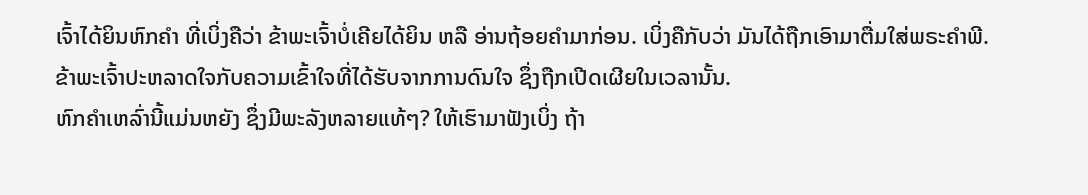ເຈົ້າໄດ້ຍິນຫົກຄຳ ທີ່ເບິ່ງຄືວ່າ ຂ້າພະເຈົ້າບໍ່ເຄີຍໄດ້ຍິນ ຫລື ອ່ານຖ້ອຍຄຳມາກ່ອນ. ເບິ່ງຄືກັບວ່າ ມັນໄດ້ຖືກເອົາມາຕື່ມໃສ່ພຣະຄຳພີ. ຂ້າພະເຈົ້າປະຫລາດໃຈກັບຄວາມເຂົ້າໃຈທີ່ໄດ້ຮັບຈາກການດົນໃຈ ຊຶ່ງຖືກເປີດເຜີຍໃນເວລານັ້ນ.
ຫົກຄຳເຫລົ່ານີ້ແມ່ນຫຍັງ ຊຶ່ງມີພະລັງຫລາຍແທ້ໆ? ໃຫ້ເຮົາມາຟັງເບິ່ງ ຖ້າ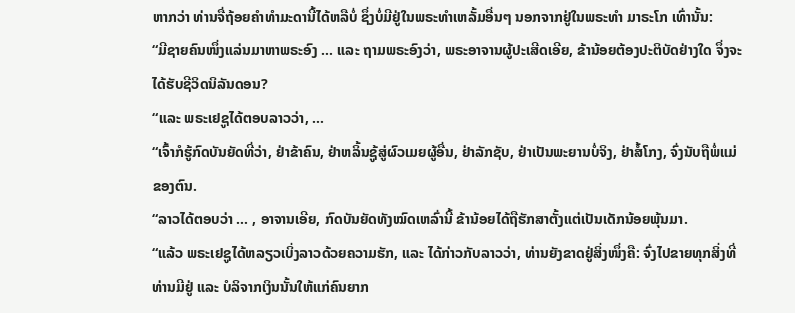ຫາກວ່າ ທ່ານຈື່ຖ້ອຍຄຳທຳມະດານີ້ໄດ້ຫລືບໍ່ ຊຶ່ງບໍ່ມີຢູ່ໃນພຣະທຳເຫລັ້ມອື່ນໆ ນອກຈາກຢູ່ໃນພຣະທຳ ມາຣະໂກ ເທົ່ານັ້ນ:
“ມີຊາຍຄົນໜຶ່ງແລ່ນມາຫາພຣະອົງ … ແລະ ຖາມພຣະອົງວ່າ, ພຣະອາຈານຜູ້ປະເສີດເອີຍ, ຂ້ານ້ອຍຕ້ອງປະຕິບັດຢ່າງໃດ ຈຶ່ງຈະໄດ້ຮັບຊີວິດນິລັນດອນ?
“ແລະ ພຣະເຢຊູໄດ້ຕອບລາວວ່າ, …
“ເຈົ້າກໍຮູ້ກົດບັນຍັດທີ່ວ່າ, ຢ່າຂ້າຄົນ, ຢ່າຫລິ້ນຊູ້ສູ່ຜົວເມຍຜູ້ອື່ນ, ຢ່າລັກຊັບ, ຢ່າເປັນພະຍານບໍ່ຈິງ, ຢ່າສໍ້ໂກງ, ຈົ່ງນັບຖືພໍ່ແມ່ຂອງຕົນ.
“ລາວໄດ້ຕອບວ່າ … , ອາຈານເອີຍ, ກົດບັນຍັດທັງໝົດເຫລົ່ານີ້ ຂ້ານ້ອຍໄດ້ຖືຮັກສາຕັ້ງແຕ່ເປັນເດັກນ້ອຍພຸ້ນມາ.
“ແລ້ວ ພຣະເຢຊູໄດ້ຫລຽວເບິ່ງລາວດ້ວຍຄວາມຮັກ, ແລະ ໄດ້ກ່າວກັບລາວວ່າ, ທ່ານຍັງຂາດຢູ່ສິ່ງໜຶ່ງຄື: ຈົ່ງໄປຂາຍທຸກສິ່ງທີ່ທ່ານມີຢູ່ ແລະ ບໍລິຈາກເງິນນັ້ນໃຫ້ແກ່ຄົນຍາກ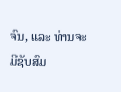ຈົນ, ແລະ ທ່ານຈະມີຊັບສົມ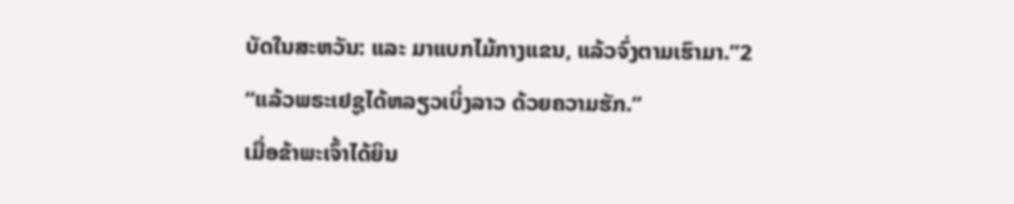ບັດໃນສະຫວັນ: ແລະ ມາແບກໄມ້ກາງແຂນ, ແລ້ວຈົ່ງຕາມເຮົາມາ.”2
“ແລ້ວພຣະເຢຊູໄດ້ຫລຽວເບິ່ງລາວ ດ້ວຍຄວາມຮັກ.”
ເມື່ອຂ້າພະເຈົ້າໄດ້ຍິນ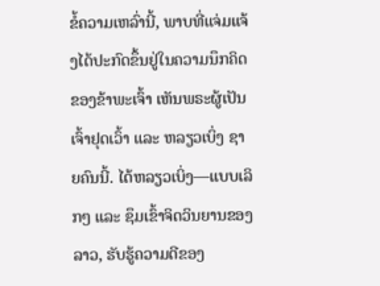ຂໍ້ຄວາມເຫລົ່ານີ້, ພາບທີ່ແຈ່ມແຈ້ງໄດ້ປະກົດຂຶ້ນຢູ່ໃນຄວາມນຶກຄິດຂອງຂ້າພະເຈົ້າ ເຫັນພຣະຜູ້ເປັນເຈົ້າຢຸດເວົ້າ ແລະ ຫລຽວເບິ່ງ ຊາຍຄົນນີ້. ໄດ້ຫລຽວເບິ່ງ—ແບບເລິກໆ ແລະ ຊຶມເຂົ້າຈິດວິນຍານຂອງລາວ, ຮັບຮູ້ຄວາມດີຂອງ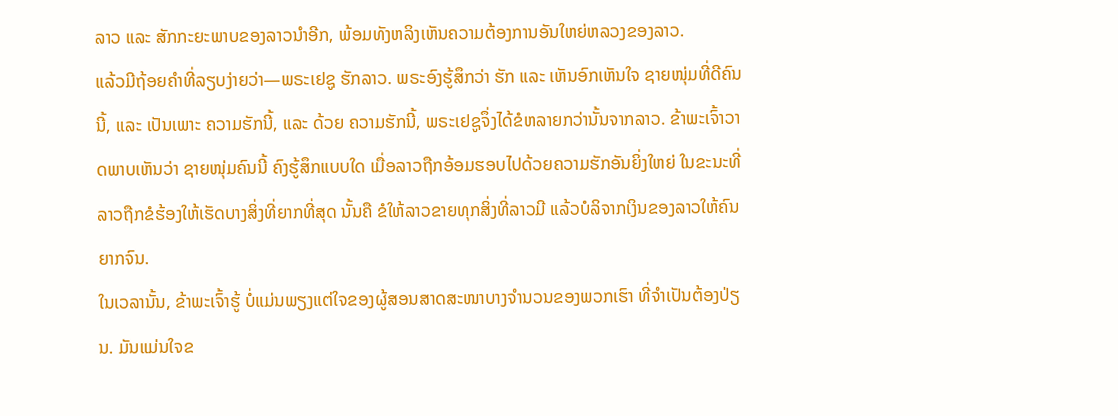ລາວ ແລະ ສັກກະຍະພາບຂອງລາວນຳອີກ, ພ້ອມທັງຫລິງເຫັນຄວາມຕ້ອງການອັນໃຫຍ່ຫລວງຂອງລາວ.
ແລ້ວມີຖ້ອຍຄຳທີ່ລຽບງ່າຍວ່າ—ພຣະເຢຊູ ຮັກລາວ. ພຣະອົງຮູ້ສຶກວ່າ ຮັກ ແລະ ເຫັນອົກເຫັນໃຈ ຊາຍໜຸ່ມທີ່ດີຄົນນີ້, ແລະ ເປັນເພາະ ຄວາມຮັກນີ້, ແລະ ດ້ວຍ ຄວາມຮັກນີ້, ພຣະເຢຊູຈຶ່ງໄດ້ຂໍຫລາຍກວ່ານັ້ນຈາກລາວ. ຂ້າພະເຈົ້າວາດພາບເຫັນວ່າ ຊາຍໜຸ່ມຄົນນີ້ ຄົງຮູ້ສຶກແບບໃດ ເມື່ອລາວຖືກອ້ອມຮອບໄປດ້ວຍຄວາມຮັກອັນຍິ່ງໃຫຍ່ ໃນຂະນະທີ່ລາວຖືກຂໍຮ້ອງໃຫ້ເຮັດບາງສິ່ງທີ່ຍາກທີ່ສຸດ ນັ້ນຄື ຂໍໃຫ້ລາວຂາຍທຸກສິ່ງທີ່ລາວມີ ແລ້ວບໍລິຈາກເງິນຂອງລາວໃຫ້ຄົນຍາກຈົນ.
ໃນເວລານັ້ນ, ຂ້າພະເຈົ້າຮູ້ ບໍ່ແມ່ນພຽງແຕ່ໃຈຂອງຜູ້ສອນສາດສະໜາບາງຈຳນວນຂອງພວກເຮົາ ທີ່ຈຳເປັນຕ້ອງປ່ຽນ. ມັນແມ່ນໃຈຂ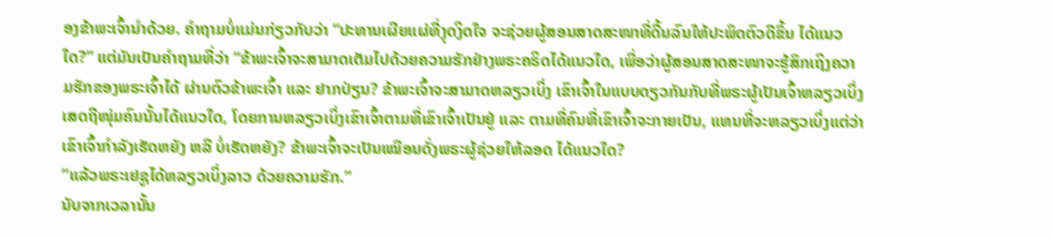ອງຂ້າພະເຈົ້ານຳດ້ວຍ. ຄຳຖາມບໍ່ແມ່ນກ່ຽວກັບວ່າ “ປະທານເຜີຍແຜ່ທີ່ງຸດງິດໃຈ ຈະຊ່ວຍຜູ້ສອນສາດສະໜາທີ່ດີ້ນລົນໃຫ້ປະພຶດຕົວດີຂຶ້ນ ໄດ້ແນວໃດ?” ແຕ່ມັນເປັນຄຳຖາມທີ່ວ່າ “ຂ້າພະເຈົ້າຈະສາມາດເຕັມໄປດ້ວຍຄວາມຮັກຢ່າງພຣະຄຣິດໄດ້ແນວໃດ, ເພື່ອວ່າຜູ້ສອນສາດສະໜາຈະຮູ້ສຶກເຖິງຄວາມຮັກຂອງພຣະເຈົ້າໄດ້ ຜ່ານຕົວຂ້າພະເຈົ້າ ແລະ ຢາກປ່ຽນ? ຂ້າພະເຈົ້າຈະສາມາດຫລຽວເບິ່ງ ເຂົາເຈົ້າໃນແບບດຽວກັນກັບທີ່ພຣະຜູ້ເປັນເຈົ້າຫລຽວເບິ່ງເສດຖີໜຸ່ມຄົນນັ້ນໄດ້ແນວໃດ, ໂດຍການຫລຽວເບິ່ງເຂົາເຈົ້າຕາມທີ່ເຂົາເຈົ້າເປັນຢູ່ ແລະ ຕາມທີ່ຄົນທີ່ເຂົາເຈົ້າຈະກາຍເປັນ, ແທນທີ່ຈະຫລຽວເບິ່ງແຕ່ວ່າເຂົາເຈົ້າກຳລັງເຮັດຫຍັງ ຫລື ບໍ່ເຮັດຫຍັງ? ຂ້າພະເຈົ້າຈະເປັນເໝືອນດັ່ງພຣະຜູ້ຊ່ວຍໃຫ້ລອດ ໄດ້ແນວໃດ?
“ແລ້ວພຣະເຢຊູໄດ້ຫລຽວເບິ່ງລາວ ດ້ວຍຄວາມຮັກ.”
ນັບຈາກເວລານັ້ນ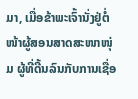ມາ, ເມື່ອຂ້າພະເຈົ້ານັ່ງຢູ່ຕໍ່ໜ້າຜູ້ສອນສາດສະໜາໜຸ່ມ ຜູ້ທີ່ດີ້ນລົນກັບການເຊື່ອ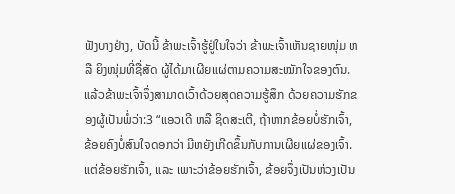ຟັງບາງຢ່າງ, ບັດນີ້ ຂ້າພະເຈົ້າຮູ້ຢູ່ໃນໃຈວ່າ ຂ້າພະເຈົ້າເຫັນຊາຍໜຸ່ມ ຫລື ຍິງໜຸ່ມທີ່ຊື່ສັດ ຜູ້ໄດ້ມາເຜີຍແຜ່ຕາມຄວາມສະໝັກໃຈຂອງຕົນ. ແລ້ວຂ້າພະເຈົ້າຈຶ່ງສາມາດເວົ້າດ້ວຍສຸດຄວາມຮູ້ສຶກ ດ້ວຍຄວາມຮັກຂອງຜູ້ເປັນພໍ່ວ່າ:3 “ແອວເດີ ຫລື ຊິດສະເຕີ, ຖ້າຫາກຂ້ອຍບໍ່ຮັກເຈົ້າ, ຂ້ອຍຄົງບໍ່ສົນໃຈດອກວ່າ ມີຫຍັງເກີດຂຶ້ນກັບການເຜີຍແຜ່ຂອງເຈົ້າ. ແຕ່ຂ້ອຍຮັກເຈົ້າ, ແລະ ເພາະວ່າຂ້ອຍຮັກເຈົ້າ, ຂ້ອຍຈຶ່ງເປັນຫ່ວງເປັນ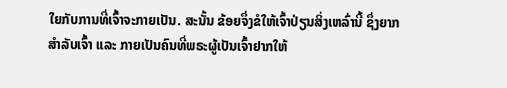ໃຍກັບການທີ່ເຈົ້າຈະກາຍເປັນ. ສະນັ້ນ ຂ້ອຍຈຶ່ງຂໍໃຫ້ເຈົ້າປ່ຽນສິ່ງເຫລົ່ານີ້ ຊຶ່ງຍາກສຳລັບເຈົ້າ ແລະ ກາຍເປັນຄົນທີ່ພຣະຜູ້ເປັນເຈົ້າຢາກໃຫ້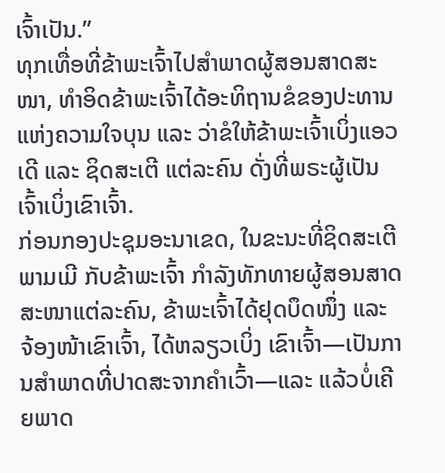ເຈົ້າເປັນ.”
ທຸກເທື່ອທີ່ຂ້າພະເຈົ້າໄປສຳພາດຜູ້ສອນສາດສະໜາ, ທຳອິດຂ້າພະເຈົ້າໄດ້ອະທິຖານຂໍຂອງປະທານແຫ່ງຄວາມໃຈບຸນ ແລະ ວ່າຂໍໃຫ້ຂ້າພະເຈົ້າເບິ່ງແອວເດີ ແລະ ຊິດສະເຕີ ແຕ່ລະຄົນ ດັ່ງທີ່ພຣະຜູ້ເປັນເຈົ້າເບິ່ງເຂົາເຈົ້າ.
ກ່ອນກອງປະຊຸມອະນາເຂດ, ໃນຂະນະທີ່ຊິດສະເຕີ ພາມເມີ ກັບຂ້າພະເຈົ້າ ກຳລັງທັກທາຍຜູ້ສອນສາດສະໜາແຕ່ລະຄົນ, ຂ້າພະເຈົ້າໄດ້ຢຸດບຶດໜຶ່ງ ແລະ ຈ້ອງໜ້າເຂົາເຈົ້າ, ໄດ້ຫລຽວເບິ່ງ ເຂົາເຈົ້າ—ເປັນການສຳພາດທີ່ປາດສະຈາກຄຳເວົ້າ—ແລະ ແລ້ວບໍ່ເຄີຍພາດ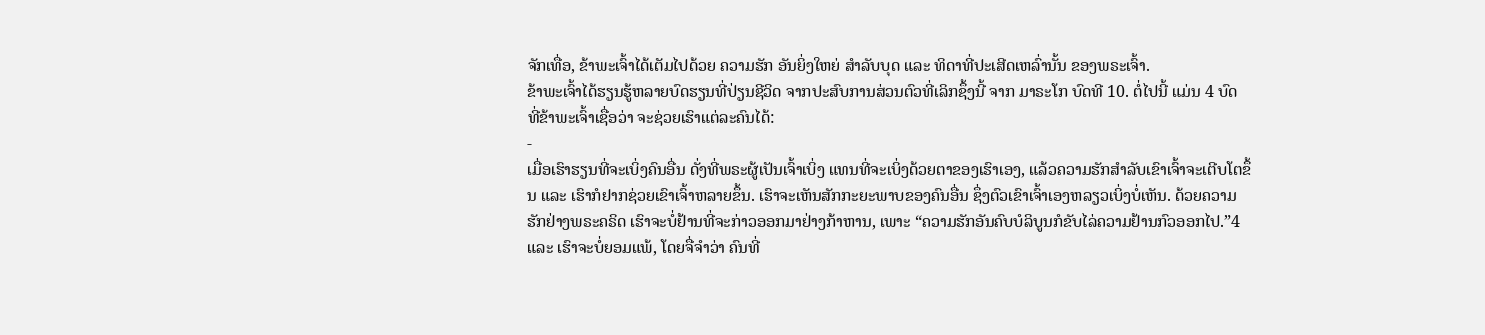ຈັກເທື່ອ, ຂ້າພະເຈົ້າໄດ້ເຕັມໄປດ້ວຍ ຄວາມຮັກ ອັນຍິ່ງໃຫຍ່ ສຳລັບບຸດ ແລະ ທິດາທີ່ປະເສີດເຫລົ່ານັ້ນ ຂອງພຣະເຈົ້າ.
ຂ້າພະເຈົ້າໄດ້ຮຽນຮູ້ຫລາຍບົດຮຽນທີ່ປ່ຽນຊີວິດ ຈາກປະສົບການສ່ວນຕົວທີ່ເລິກຊຶ້ງນີ້ ຈາກ ມາຣະໂກ ບົດທີ 10. ຕໍ່ໄປນີ້ ແມ່ນ 4 ບົດ ທີ່ຂ້າພະເຈົ້າເຊື່ອວ່າ ຈະຊ່ວຍເຮົາແຕ່ລະຄົນໄດ້:
-
ເມື່ອເຮົາຮຽນທີ່ຈະເບິ່ງຄົນອື່ນ ດັ່ງທີ່ພຣະຜູ້ເປັນເຈົ້າເບິ່ງ ແທນທີ່ຈະເບິ່ງດ້ວຍຕາຂອງເຮົາເອງ, ແລ້ວຄວາມຮັກສຳລັບເຂົາເຈົ້າຈະເຕີບໂຕຂຶ້ນ ແລະ ເຮົາກໍຢາກຊ່ວຍເຂົາເຈົ້າຫລາຍຂຶ້ນ. ເຮົາຈະເຫັນສັກກະຍະພາບຂອງຄົນອື່ນ ຊຶ່ງຕົວເຂົາເຈົ້າເອງຫລຽວເບິ່ງບໍ່ເຫັນ. ດ້ວຍຄວາມຮັກຢ່າງພຣະຄຣິດ ເຮົາຈະບໍ່ຢ້ານທີ່ຈະກ່າວອອກມາຢ່າງກ້າຫານ, ເພາະ “ຄວາມຮັກອັນຄົບບໍລິບູນກໍຂັບໄລ່ຄວາມຢ້ານກົວອອກໄປ.”4 ແລະ ເຮົາຈະບໍ່ຍອມແພ້, ໂດຍຈື່ຈຳວ່າ ຄົນທີ່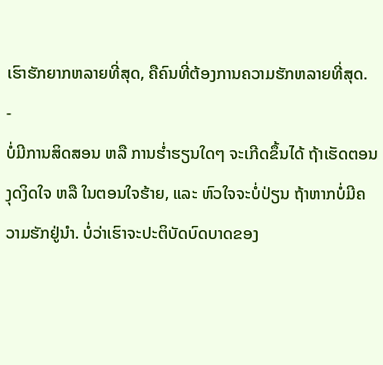ເຮົາຮັກຍາກຫລາຍທີ່ສຸດ, ຄືຄົນທີ່ຕ້ອງການຄວາມຮັກຫລາຍທີ່ສຸດ.
-
ບໍ່ມີການສິດສອນ ຫລື ການຮ່ຳຮຽນໃດໆ ຈະເກີດຂຶ້ນໄດ້ ຖ້າເຮັດຕອນງຸດງິດໃຈ ຫລື ໃນຕອນໃຈຮ້າຍ, ແລະ ຫົວໃຈຈະບໍ່ປ່ຽນ ຖ້າຫາກບໍ່ມີຄວາມຮັກຢູ່ນຳ. ບໍ່ວ່າເຮົາຈະປະຕິບັດບົດບາດຂອງ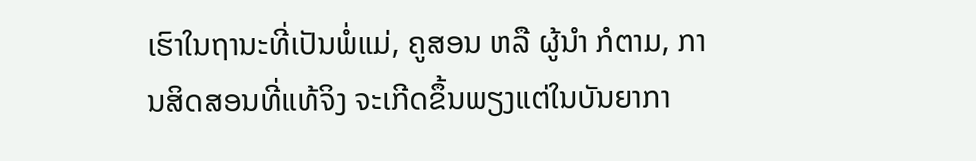ເຮົາໃນຖານະທີ່ເປັນພໍ່ແມ່, ຄູສອນ ຫລື ຜູ້ນຳ ກໍຕາມ, ການສິດສອນທີ່ແທ້ຈິງ ຈະເກີດຂຶ້ນພຽງແຕ່ໃນບັນຍາກາ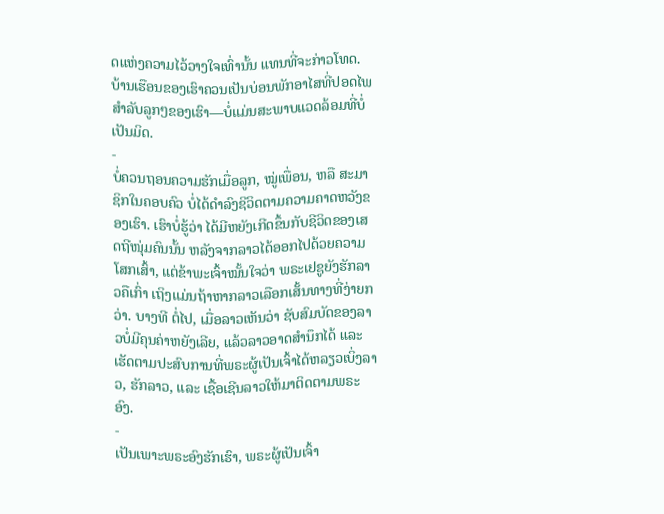ດແຫ່ງຄວາມໄວ້ວາງໃຈເທົ່ານັ້ນ ແທນທີ່ຈະກ່າວໂທດ. ບ້ານເຮືອນຂອງເຮົາຄວນເປັນບ່ອນພັກອາໄສທີ່ປອດໄພສຳລັບລູກໆຂອງເຮົາ—ບໍ່ແມ່ນສະພາບແວດລ້ອມທີ່ບໍ່ເປັນມິດ.
-
ບໍ່ຄວນຖອນຄວາມຮັກເມື່ອລູກ, ໝູ່ເພື່ອນ, ຫລື ສະມາຊິກໃນຄອບຄົວ ບໍ່ໄດ້ດຳລົງຊີວິດຕາມຄວາມຄາດຫວັງຂອງເຮົາ. ເຮົາບໍ່ຮູ້ວ່າ ໄດ້ມີຫຍັງເກີດຂຶ້ນກັບຊີວິດຂອງເສດຖີໜຸ່ມຄົນນັ້ນ ຫລັງຈາກລາວໄດ້ອອກໄປດ້ວຍຄວາມໂສກເສົ້າ, ແຕ່ຂ້າພະເຈົ້າໝັ້ນໃຈວ່າ ພຣະເຢຊູຍັງຮັກລາວຄືເກົ່າ ເຖິງແມ່ນຖ້າຫາກລາວເລືອກເສັ້ນທາງທີ່ງ່າຍກວ່າ. ບາງທີ ຕໍ່ໄປ, ເມື່ອລາວເຫັນວ່າ ຊັບສົມບັດຂອງລາວບໍ່ມີຄຸນຄ່າຫຍັງເລີຍ, ແລ້ວລາວອາດສຳນຶກໄດ້ ແລະ ເຮັດຕາມປະສົບການທີ່ພຣະຜູ້ເປັນເຈົ້າໄດ້ຫລຽວເບິ່ງລາວ, ຮັກລາວ, ແລະ ເຊື້ອເຊີນລາວໃຫ້ມາຕິດຕາມພຣະອົງ.
-
ເປັນເພາະພຣະອົງຮັກເຮົາ, ພຣະຜູ້ເປັນເຈົ້າ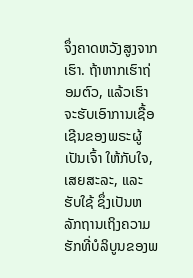ຈຶ່ງຄາດຫວັງສູງຈາກເຮົາ. ຖ້າຫາກເຮົາຖ່ອມຕົວ, ແລ້ວເຮົາຈະຮັບເອົາການເຊື້ອເຊີນຂອງພຣະຜູ້ເປັນເຈົ້າ ໃຫ້ກັບໃຈ, ເສຍສະລະ, ແລະ ຮັບໃຊ້ ຊຶ່ງເປັນຫລັກຖານເຖິງຄວາມຮັກທີ່ບໍລິບູນຂອງພ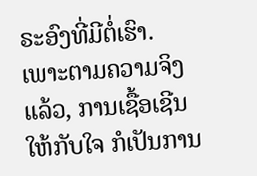ຣະອົງທີ່ມີຕໍ່ເຮົາ. ເພາະຕາມຄວາມຈິງແລ້ວ, ການເຊື້ອເຊີນໃຫ້ກັບໃຈ ກໍເປັນການ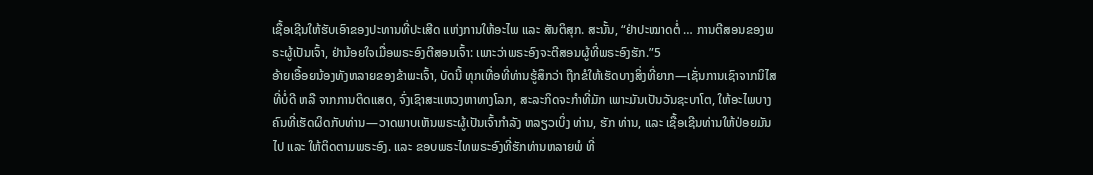ເຊື້ອເຊີນໃຫ້ຮັບເອົາຂອງປະທານທີ່ປະເສີດ ແຫ່ງການໃຫ້ອະໄພ ແລະ ສັນຕິສຸກ. ສະນັ້ນ, “ຢ່າປະໝາດຕໍ່ … ການຕີສອນຂອງພຣະຜູ້ເປັນເຈົ້າ, ຢ່ານ້ອຍໃຈເມື່ອພຣະອົງຕີສອນເຈົ້າ: ເພາະວ່າພຣະອົງຈະຕີສອນຜູ້ທີ່ພຣະອົງຮັກ.”5
ອ້າຍເອື້ອຍນ້ອງທັງຫລາຍຂອງຂ້າພະເຈົ້າ, ບັດນີ້ ທຸກເທື່ອທີ່ທ່ານຮູ້ສຶກວ່າ ຖືກຂໍໃຫ້ເຮັດບາງສິ່ງທີ່ຍາກ—ເຊັ່ນການເຊົາຈາກນິໄສທີ່ບໍ່ດີ ຫລື ຈາກການຕິດແສດ, ຈົ່ງເຊົາສະແຫວງຫາທາງໂລກ, ສະລະກິດຈະກຳທີ່ມັກ ເພາະມັນເປັນວັນຊະບາໂຕ, ໃຫ້ອະໄພບາງຄົນທີ່ເຮັດຜິດກັບທ່ານ—ວາດພາບເຫັນພຣະຜູ້ເປັນເຈົ້າກຳລັງ ຫລຽວເບິ່ງ ທ່ານ, ຮັກ ທ່ານ, ແລະ ເຊື້ອເຊີນທ່ານໃຫ້ປ່ອຍມັນໄປ ແລະ ໃຫ້ຕິດຕາມພຣະອົງ. ແລະ ຂອບພຣະໄທພຣະອົງທີ່ຮັກທ່ານຫລາຍພໍ ທີ່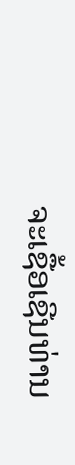ຈະເຊື້ອເຊີນທ່ານ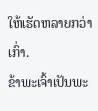ໃຫ້ເຮັດຫລາຍກວ່າເກົ່າ.
ຂ້າພະເຈົ້າເປັນພະ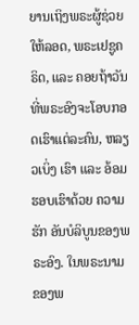ຍານເຖິງພຣະຜູ້ຊ່ວຍໃຫ້ລອດ, ພຣະເຢຊູຄຣິດ, ແລະ ຄອຍຖ້າວັນທີ່ພຣະອົງຈະໂອບກອດເຮົາແຕ່ລະຄົນ, ຫລຽວເບິ່ງ ເຮົາ ແລະ ອ້ອມຮອບເຮົາດ້ວຍ ຄວາມຮັກ ອັນບໍລິບູນຂອງພຣະອົງ. ໃນພຣະນາມຂອງພ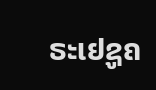ຣະເຢຊູຄ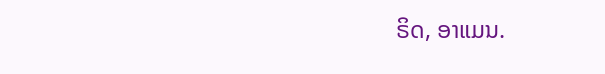ຣິດ, ອາແມນ.